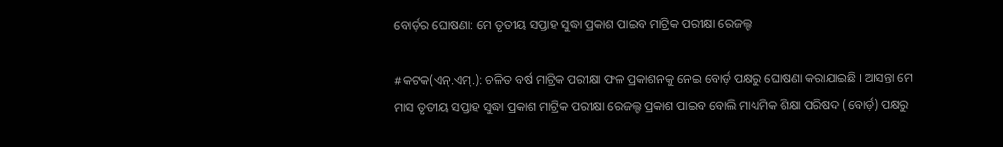ବୋର୍ଡ଼ର ଘୋଷଣା: ମେ ତୃତୀୟ ସପ୍ତାହ ସୁଦ୍ଧା ପ୍ରକାଶ ପାଇବ ମାଟ୍ରିକ ପରୀକ୍ଷା ରେଜଲ୍ଟ

#କଟକ(ଏନ୍.ଏମ୍.): ଚଳିତ ବର୍ଷ ମାଟ୍ରିକ ପରୀକ୍ଷା ଫଳ ପ୍ରକାଶନକୁ ନେଇ ବୋର୍ଡ଼ ପକ୍ଷରୁ ଘୋଷଣା କରାଯାଇଛି । ଆସନ୍ତା ମେ ମାସ ତୃତୀୟ ସପ୍ତାହ ସୁଦ୍ଧା ପ୍ରକାଶ ମାଟ୍ରିକ ପରୀକ୍ଷା ରେଜଲ୍ଟ ପ୍ରକାଶ ପାଇବ ବୋଲି ମାଧ୍ୟମିକ ଶିକ୍ଷା ପରିଷଦ (ବୋର୍ଡ଼) ପକ୍ଷରୁ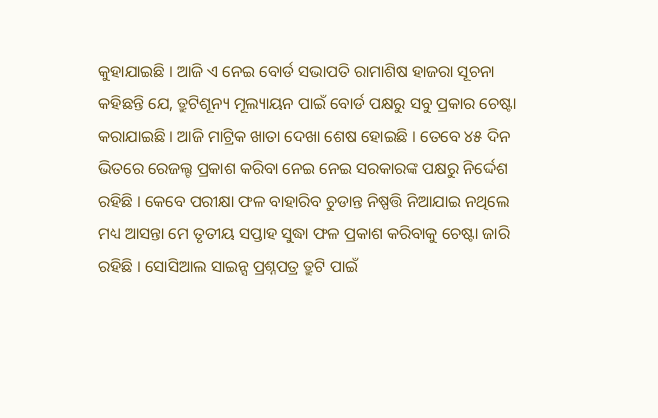କୁହାଯାଇଛି । ଆଜି ଏ ନେଇ ବୋର୍ଡ ସଭାପତି ରାମାଶିଷ ହାଜରା ସୂଚନା କହିଛନ୍ତି ଯେ, ତ୍ରୁଟିଶୂନ୍ୟ ମୂଲ୍ୟାୟନ ପାଇଁ ବୋର୍ଡ ପକ୍ଷରୁ ସବୁ ପ୍ରକାର ଚେଷ୍ଟା କରାଯାଇଛି । ଆଜି ମାଟ୍ରିକ ଖାତା ଦେଖା ଶେଷ ହୋଇଛି । ତେବେ ୪୫ ଦିନ ଭିତରେ ରେଜଲ୍ଟ ପ୍ରକାଶ କରିବା ନେଇ ନେଇ ସରକାରଙ୍କ ପକ୍ଷରୁ ନିର୍ଦ୍ଦେଶ ରହିଛି । କେବେ ପରୀକ୍ଷା ଫଳ ବାହାରିବ ଚୁଡାନ୍ତ ନିଷ୍ପତ୍ତି ନିଆଯାଇ ନଥିଲେ ମଧ୍ୟ ଆସନ୍ତା ମେ ତୃତୀୟ ସପ୍ତାହ ସୁଦ୍ଧା ଫଳ ପ୍ରକାଶ କରିବାକୁ ଚେଷ୍ଟା ଜାରି ରହିଛି । ସୋସିଆଲ ସାଇନ୍ସ ପ୍ରଶ୍ନପତ୍ର ତ୍ରୁଟି ପାଇଁ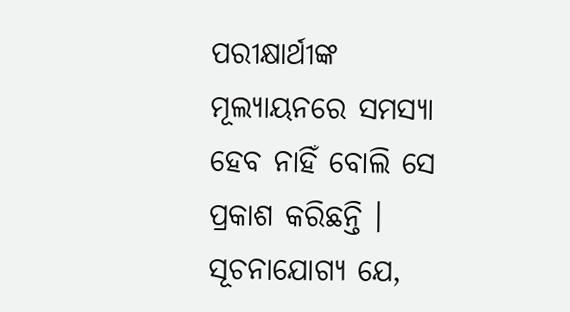ପରୀକ୍ଷାର୍ଥୀଙ୍କ ମୂଲ୍ୟାୟନରେ ସମସ୍ୟା ହେବ ନାହିଁ ବୋଲି ସେ ପ୍ରକାଶ କରିଛନ୍ତି ।
ସୂଚନାଯୋଗ୍ୟ ଯେ,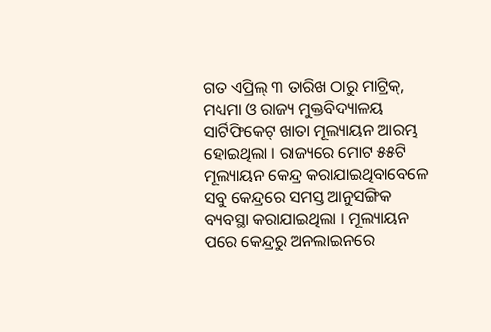ଗତ ଏପ୍ରିଲ୍ ୩ ତାରିଖ ଠାରୁ ମାଟ୍ରିକ୍, ମଧ୍ୟମା ଓ ରାଜ୍ୟ ମୁକ୍ତବିଦ୍ୟାଳୟ ସାର୍ଟିଫିକେଟ୍ ଖାତା ମୂଲ୍ୟାୟନ ଆରମ୍ଭ ହୋଇଥିଲା । ରାଜ୍ୟରେ ମୋଟ ୫୫ଟି ମୂଲ୍ୟାୟନ କେନ୍ଦ୍ର କରାଯାଇଥିବାବେଳେ ସବୁ କେନ୍ଦ୍ରରେ ସମସ୍ତ ଆନୁସଙ୍ଗିକ ବ୍ୟବସ୍ଥା କରାଯାଇଥିଲା । ମୂଲ୍ୟାୟନ ପରେ କେନ୍ଦ୍ରରୁ ଅନଲାଇନରେ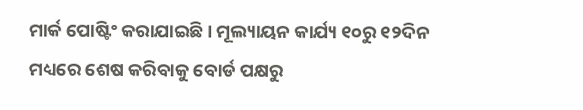ମାର୍କ ପୋଷ୍ଟିଂ କରାଯାଇଛି । ମୂଲ୍ୟାୟନ କାର୍ଯ୍ୟ ୧୦ରୁ ୧୨ଦିନ ମଧ୍ୟରେ ଶେଷ କରିବାକୁ ବୋର୍ଡ ପକ୍ଷରୁ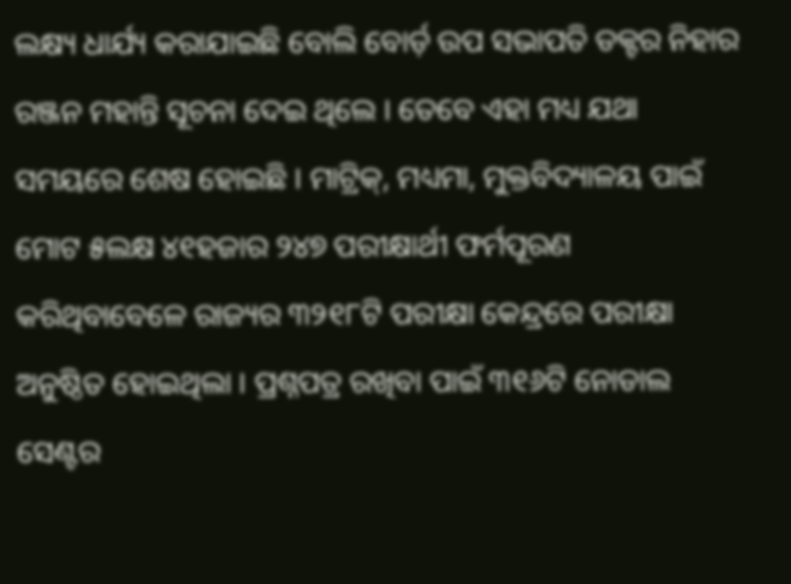ଲକ୍ଷ୍ୟ ଧାର୍ଯ୍ୟ କରାଯାଇଛି ବୋଲି ବୋର୍ଡ଼ ଉପ ସଭାପତି ଡକ୍ଟର ନିହାର ରଞ୍ଜନ ମହାନ୍ତି ସୂଚନା ଦେଇ ଥିଲେ । ତେବେ ଏହା ମଧ୍ୟ ଯଥା ସମୟରେ ଶେଷ ହୋଇଛି । ମାଟ୍ରିକ୍, ମଧ୍ୟମା, ମୁକ୍ତବିଦ୍ୟାଳୟ ପାଇଁ ମୋଟ ୫ଲକ୍ଷ ୪୧ହଜାର ୨୪୭ ପରୀକ୍ଷାର୍ଥୀ ଫର୍ମପୂରଣ କରିଥିବାବେଳେ ରାଜ୍ୟର ୩୨୧୮ଟି ପରୀକ୍ଷା କେନ୍ଦ୍ରରେ ପରୀକ୍ଷା ଅନୁଷ୍ଠିତ ହୋଇଥିଲା । ପ୍ରଶ୍ନପତ୍ର ରଖିବା ପାଇଁ ୩୧୬ଟି ନୋଡାଲ ସେଣ୍ଟର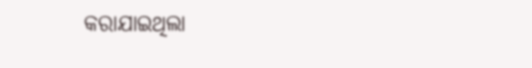କରାଯାଇଥିଲା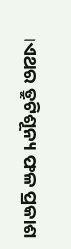।ଏଥର ତ୍ରୁଟିଶୂନ୍ୟ ଫଳ ପ୍ରକାଶ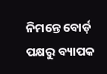ନିମନ୍ତେ ବୋର୍ଡ଼ ପକ୍ଷରୁ ବ୍ୟାପକ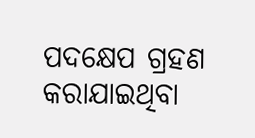ପଦକ୍ଷେପ ଗ୍ରହଣ କରାଯାଇଥିବା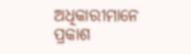ଅଧିକାରୀମାନେ ପ୍ରକାଶ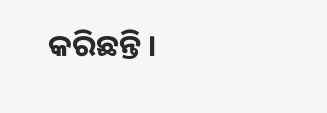କରିଛନ୍ତି ।